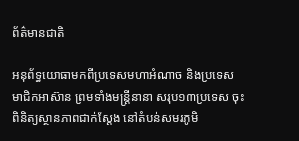ព័ត៌មានជាតិ

អនុព័ទ្ធយោធាមកពីប្រទេសមហាអំណាច និងប្រទេសមាជិកអាស៊ាន ព្រមទាំងមន្រ្តីនានា សរុប១៣ប្រទេស ចុះពិនិត្យស្ថានភាពជាក់ស្តែង នៅតំបន់សមរភូមិ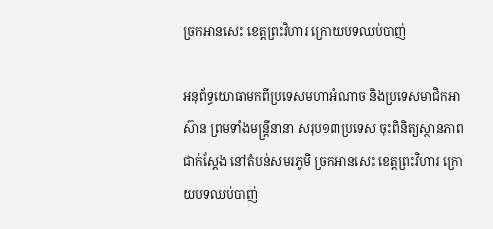ច្រកអានសេះ ខេត្តព្រះវិហារ ក្រោយបទឈប់បាញ់

អនុព័ទ្ធយោធាមកពីប្រទេសមហាអំណាច និងប្រទេសមាជិកអាស៊ាន ព្រមទាំងមន្រ្តីនានា សរុប១៣ប្រទេស ចុះពិនិត្យស្ថានភាពជាក់ស្តែង នៅតំបន់សមរភូមិ ច្រកអានសេះ ខេត្តព្រះវិហារ ក្រោយបទឈប់បាញ់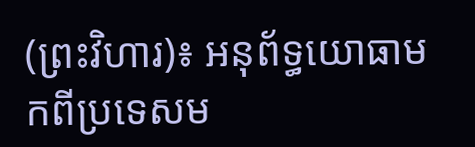(ព្រះវិហារ)៖ អនុព័ទ្ធយោធាមកពីប្រទេសម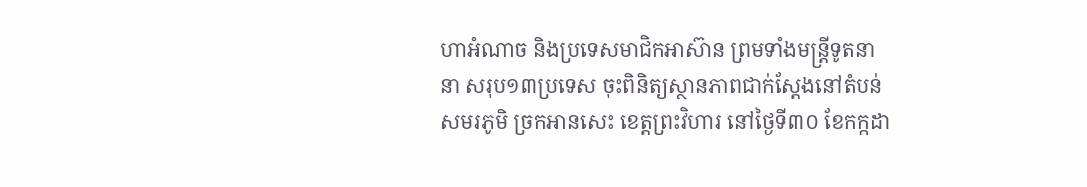ហាអំណាច និងប្រទេសមាជិកអាស៊ាន ព្រមទាំងមន្រ្តីទូតនានា សរុប១៣ប្រទេស ចុះពិនិត្យស្ថានភាពជាក់ស្តែងនៅតំបន់សមរភូមិ ច្រកអានសេះ ខេត្តព្រះវិហារ នៅថ្ងៃទី៣០ ខែកក្កដា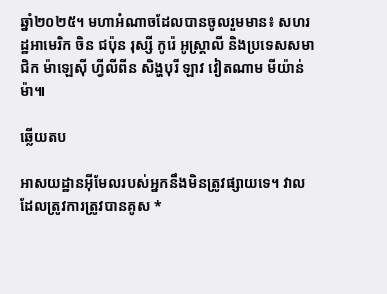ឆ្នាំ២០២៥។ មហាអំណាចដែលបានចូលរួមមាន៖ សហរដ្ឋអាមេរិក ចិន ជប៉ុន រុស្សី កូរ៉េ អូស្រ្តាលី និងប្រទេសសមាជិក ម៉ាឡេស៊ី ហ្វីលីពីន សិង្ហបុរី ឡាវ វៀតណាម មីយ៉ាន់ម៉ា៕

ឆ្លើយតប

អាសយដ្ឋានអ៊ីមែលរបស់អ្នកនឹងមិនត្រូវផ្សាយទេ។ វាលដែលត្រូវការត្រូវបានគូស *